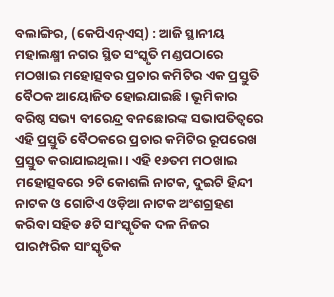ବଲାଙ୍ଗିର, (କେପିଏନ୍ଏସ୍) : ଆଜି ସ୍ଥାନୀୟ ମହାଲକ୍ଷ୍ମୀ ନଗର ସ୍ଥିତ ସଂସ୍କୃତି ମଣ୍ଡପଠାରେ ମଠଖାଇ ମହୋତ୍ସବର ପ୍ରଚାର କମିଟିର ଏକ ପ୍ରସ୍ତୁତି ବୈଠକ ଆୟୋଜିତ ହୋଇଯାଇଛି । ଭୂମିକାର ବରିଷ୍ଠ ସଭ୍ୟ ବୀରେନ୍ଦ୍ର ବନଛୋରଙ୍କ ସଭାପତିତ୍ୱରେ ଏହି ପ୍ରସ୍ତୁତି ବୈଠକରେ ପ୍ରଚାର କମିଟିର ରୂପରେଖ ପ୍ରସ୍ତୁତ କରାଯାଇଥିଲା । ଏହି ୧୬ତମ ମଠଖାଇ ମହୋତ୍ସବରେ ୨ଟି କୋଶଲି ନାଟକ, ଦୁଇଟି ହିନ୍ଦୀ ନାଟକ ଓ ଗୋଟିଏ ଓଡ଼ିଆ ନାଟକ ଅଂଶଗ୍ରହଣ କରିବା ସହିତ ୫ଟି ସାଂସ୍କୃତିକ ଦଳ ନିଜର ପାରମ୍ପରିକ ସାଂସ୍କୃତିକ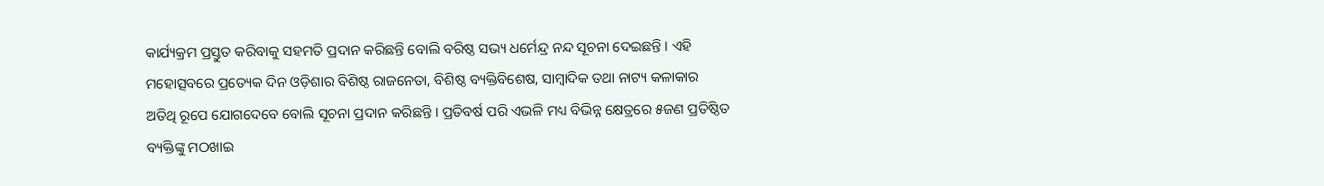କାର୍ଯ୍ୟକ୍ରମ ପ୍ରସ୍ତୁତ କରିବାକୁ ସହମତି ପ୍ରଦାନ କରିଛନ୍ତି ବୋଲି ବରିଷ୍ଠ ସଭ୍ୟ ଧର୍ମେନ୍ଦ୍ର ନନ୍ଦ ସୂଚନା ଦେଇଛନ୍ତି । ଏହି ମହୋତ୍ସବରେ ପ୍ରତ୍ୟେକ ଦିନ ଓଡ଼ିଶାର ବିଶିଷ୍ଠ ରାଜନେତା, ବିଶିଷ୍ଠ ବ୍ୟକ୍ତିବିଶେଷ, ସାମ୍ବାଦିକ ତଥା ନାଟ୍ୟ କଳାକାର ଅତିଥି ରୂପେ ଯୋଗଦେବେ ବୋଲି ସୂଚନା ପ୍ରଦାନ କରିଛନ୍ତି । ପ୍ରତିବର୍ଷ ପରି ଏଭଳି ମଧ୍ୟ ବିଭିନ୍ନ କ୍ଷେତ୍ରରେ ୫ଜଣ ପ୍ରତିଷ୍ଠିତ ବ୍ୟକ୍ତିଙ୍କୁ ମଠଖାଇ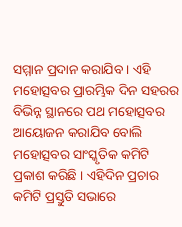ସମ୍ମାନ ପ୍ରଦାନ କରାଯିବ । ଏହି ମହୋତ୍ସବର ପ୍ରାରମ୍ଭିକ ଦିନ ସହରର ବିଭିନ୍ନ ସ୍ଥାନରେ ପଥ ମହୋତ୍ସବର ଆୟୋଜନ କରାଯିବ ବୋଲି ମହୋତ୍ସବର ସାଂସ୍କୃତିକ କମିଟି ପ୍ରକାଶ କରିଛି । ଏହିଦିନ ପ୍ରଚାର କମିଟି ପ୍ରସ୍ତୁତି ସଭାରେ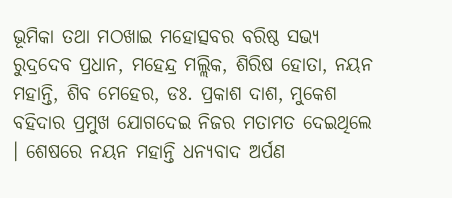ଭୂମିକା ତଥା ମଠଖାଇ ମହୋତ୍ସବର ବରିଷ୍ଠ ସଭ୍ୟ ରୁଦ୍ରଦେବ ପ୍ରଧାନ, ମହେନ୍ଦ୍ର ମଲ୍ଲିକ, ଶିରିଷ ହୋତା, ନୟନ ମହାନ୍ତି, ଶିବ ମେହେର, ଡଃ. ପ୍ରକାଶ ଦାଶ, ମୁକେଶ ବହିଦାର ପ୍ରମୁଖ ଯୋଗଦେଇ ନିଜର ମତାମତ ଦେଇଥିଲେ । ଶେଷରେ ନୟନ ମହାନ୍ତି ଧନ୍ୟବାଦ ଅର୍ପଣ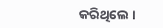କରିଥିଲେ ।